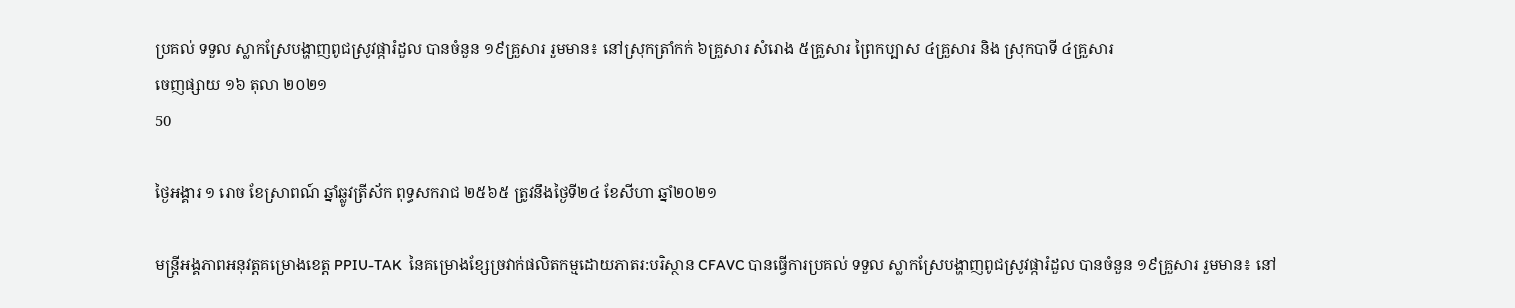ប្រគល់ ទទួល ស្លាកស្រែបង្ហាញពូជស្រូវផ្ការំដួល បានចំនួន ១៩គ្រួសារ រួមមាន៖ នៅស្រុកត្រាំកក់ ៦គ្រួសារ សំរោង ៥គ្រួសារ ព្រៃកប្បាស ៤គ្រួសារ និង ស្រុកបាទី ៤គ្រួសារ
ចេញផ្សាយ ១៦ តុលា ២០២១
50

ថ្ងៃអង្គារ ១ រោច ខែស្រាពណ៍ ឆ្នាំឆ្លូវត្រីស័ក ពុទ្ធសករាជ ២៥៦៥ ត្រូវនឹងថ្ងៃទី២៤ ខែសីហា ឆ្នាំ២០២១

មន្រ្តីអង្គភាពអនុវត្តគម្រោងខេត្ត PPIU-TAK  នៃគម្រោងខ្សែច្រវាក់ផលិតកម្មដោយភាតរ:បរិស្ថាន CFAVC បានធ្វើការប្រគល់ ទទួល ស្លាកស្រែបង្ហាញពូជស្រូវផ្ការំដួល បានចំនួន ១៩គ្រួសារ រួមមាន៖ នៅ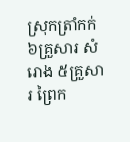ស្រុកត្រាំកក់ ៦គ្រួសារ សំរោង ៥គ្រួសារ ព្រៃក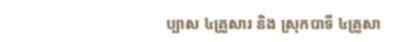ប្បាស ៤គ្រួសារ និង ស្រុកបាទី ៤គ្រួសា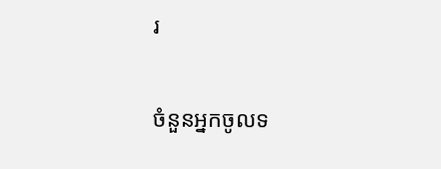រ

ចំនួនអ្នកចូលទ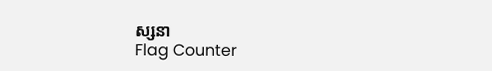ស្សនា
Flag Counter